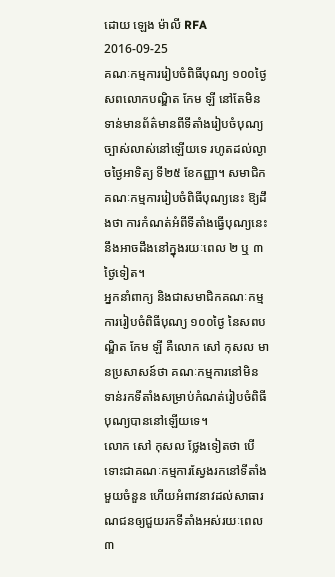ដោយ ឡេង ម៉ាលី RFA 2016-09-25
គណៈកម្មការរៀបចំពិធីបុណ្យ ១០០ថ្ងៃ សពលោកបណ្ឌិត កែម ឡី នៅតែមិនទាន់មានព័ត៌មានពីទីតាំងរៀបចំបុណ្យច្បាស់លាស់នៅឡើយទេ រហូតដល់ល្ងាចថ្ងៃអាទិត្យ ទី២៥ ខែកញ្ញា។ សមាជិកគណៈកម្មការរៀបចំពិធីបុណ្យនេះ ឱ្យដឹងថា ការកំណត់អំពីទីតាំងធ្វើបុណ្យនេះ នឹងអាចដឹងនៅក្នុងរយៈពេល ២ ឬ ៣ថ្ងៃទៀត។
អ្នកនាំពាក្យ និងជាសមាជិកគណៈកម្មការរៀបចំពិធីបុណ្យ ១០០ថ្ងៃ នៃសពបណ្ឌិត កែម ឡី គឺលោក សៅ កុសល មានប្រសាសន៍ថា គណៈកម្មការនៅមិនទាន់រកទីតាំងសម្រាប់កំណត់រៀបចំពិធីបុណ្យបាននៅឡើយទេ។
លោក សៅ កុសល ថ្លែងទៀតថា បើទោះជាគណៈកម្មការស្វែងរកនៅទីតាំងមួយចំនួន ហើយអំពាវនាវដល់សាធារណជនឲ្យជួយរកទីតាំងអស់រយៈពេល ៣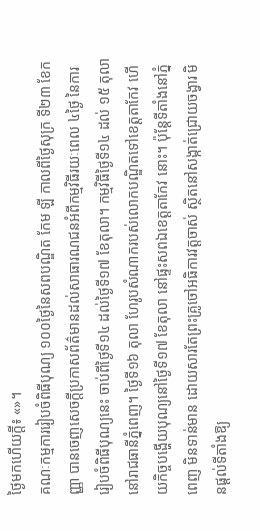ថ្ងៃមកហើយក្ដី៖ «»។
គណៈកម្មការរៀបចំពិធីបុណ្យ ១០០ថ្ងៃនៃសពបណ្ឌិត កែម ឡី កាលពីថ្ងៃសុក្រ ទី២៣ ខែកញ្ញា បានចេញសេចក្ដីប្រកាសព័ត៌មានដល់សាធារណជនអំពីកម្មវិធីរយៈពេល ៤ថ្ងៃ នៃការរៀបចំពិធីបុណ្យនេះ ចាប់ពីថ្ងៃទី១៤ ដល់ថ្ងៃទី១៧ ខែតុលា។ កម្មវិធីថ្ងៃទី១៤ ដល់ ១៥ តុលា នៅរាជធានីភ្នំពេញ។ ថ្ងៃទី១៦ តុលា ហែរូបសំណាករបស់លោកបណ្ឌិតទៅខេត្តតាកែវ ហើយកិច្ចបង្ហើយបុណ្យនៅថ្ងៃទី១៧ ខែតុលា នៅផ្ទះសពឯខេត្តតាកែវ នោះ។ ប៉ុន្តែទីតាំងនៅភ្នំពេញ មិនទាន់មាន ដោយសារតែព្រះគ្រូចៅអធិការវត្តចាស់ ស្ថិតនៅសង្កាត់ជ្រោយចង្វារ មិនផ្ដល់ទីតាំងឱ្យ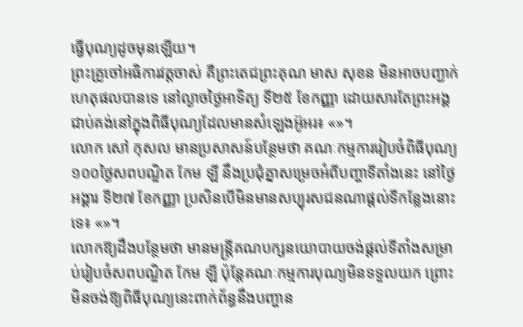ធ្វើបុណ្យដូចមុនឡើយ។
ព្រះគ្រូចៅអធិការវត្តចាស់ គឺព្រះតេជព្រះគុណ មាស សុខន មិនអាចបញ្ជាក់ហេតុផលបានទេ នៅល្ងាចថ្ងៃអាទិត្យ ទី២៥ ខែកញ្ញា ដោយសារតែព្រះអង្គជាប់គង់នៅក្នុងពិធីបុណ្យដែលមានសំឡេងអ៊ូអរ៖ «»។
លោក សៅ កុសល មានប្រសាសន៍បន្ថែមថា គណៈកម្មការរៀបចំពិធីបុណ្យ ១០០ថ្ងៃសពបណ្ឌិត កែម ឡី នឹងប្រជុំគ្នាសម្រេចអំពីបញ្ហាទីតាំងនេះ នៅថ្ងៃអង្គារ ទី២៧ ខែកញ្ញា ប្រសិនបើមិនមានសប្បុរសជនណាផ្ដល់ទីកន្លែងនោះទេ៖ «»។
លោកឱ្យដឹងបន្ថែមថា មានមន្ត្រីគណបក្សនយោបាយចង់ផ្ដល់ទីតាំងសម្រាប់រៀបចំសពបណ្ឌិត កែម ឡី ប៉ុន្តែគណៈកម្មការបុណ្យមិនទទួលយក ព្រោះមិនចង់ឱ្យពិធីបុណ្យនេះពាក់ព័ន្ធនឹងបញ្ហាន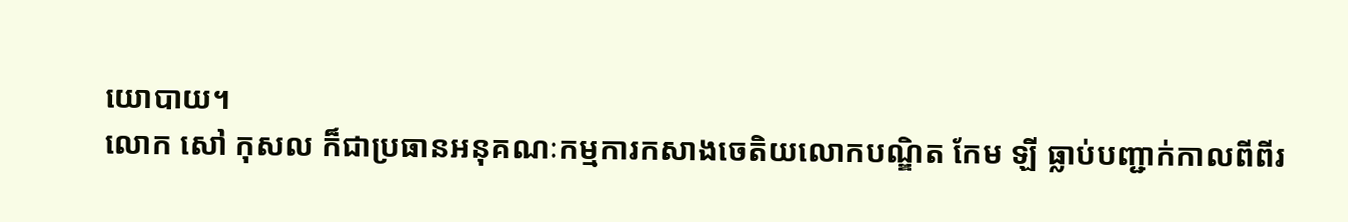យោបាយ។
លោក សៅ កុសល ក៏ជាប្រធានអនុគណៈកម្មការកសាងចេតិយលោកបណ្ឌិត កែម ឡី ធ្លាប់បញ្ជាក់កាលពីពីរ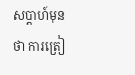សប្ដាហ៍មុនថា ការត្រៀ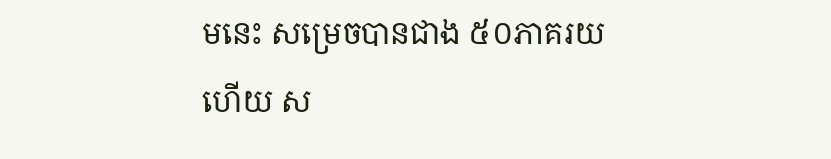មនេះ សម្រេចបានជាង ៥០ភាគរយហើយ ស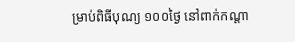ម្រាប់ពិធីបុណ្យ ១០០ថ្ងៃ នៅពាក់កណ្ដា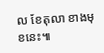ល ខែតុលា ខាងមុខនេះ៕